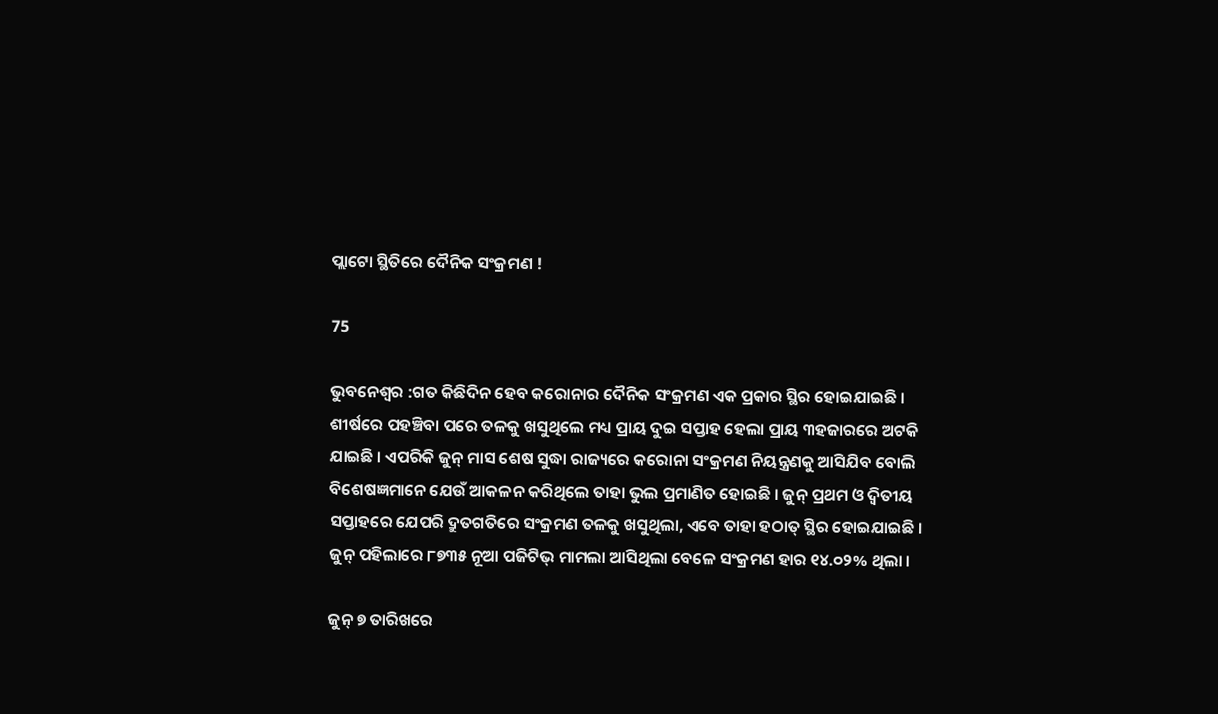ପ୍ଲାଟୋ ସ୍ଥିତିରେ ଦୈନିକ ସଂକ୍ରମଣ !

75

ଭୁବନେଶ୍ୱର :ଗତ କିଛିଦିନ ହେବ କରୋନାର ଦୈନିକ ସଂକ୍ରମଣ ଏକ ପ୍ରକାର ସ୍ଥିର ହୋଇଯାଇଛି । ଶୀର୍ଷରେ ପହଞ୍ଚିବା ପରେ ତଳକୁ ଖସୁଥିଲେ ମଧ୍ୟ ପ୍ରାୟ ଦୁଇ ସପ୍ତାହ ହେଲା ପ୍ରାୟ ୩ହଜାରରେ ଅଟକି ଯାଇଛି । ଏପରିକି ଜୁନ୍ ମାସ ଶେଷ ସୁଦ୍ଧା ରାଜ୍ୟରେ କରୋନା ସଂକ୍ରମଣ ନିୟନ୍ତ୍ରଣକୁ ଆସିଯିବ ବୋଲି ବିଶେଷଜ୍ଞମାନେ ଯେଉଁ ଆକଳନ କରିଥିଲେ ତାହା ଭୁଲ ପ୍ରମାଣିତ ହୋଇଛି । ଜୁନ୍ ପ୍ରଥମ ଓ ଦ୍ୱିତୀୟ ସପ୍ତାହରେ ଯେପରି ଦ୍ରୁତଗତିରେ ସଂକ୍ରମଣ ତଳକୁ ଖସୁଥିଲା, ଏବେ ତାହା ହଠାତ୍ ସ୍ଥିର ହୋଇଯାଇଛି । ଜୁନ୍ ପହିଲାରେ ୮୭୩୫ ନୂଆ ପଜିଟିଭ୍ ମାମଲା ଆସିଥିଲା ବେଳେ ସଂକ୍ରମଣ ହାର ୧୪.୦୨% ଥିଲା ।

ଜୁନ୍ ୭ ତାରିଖରେ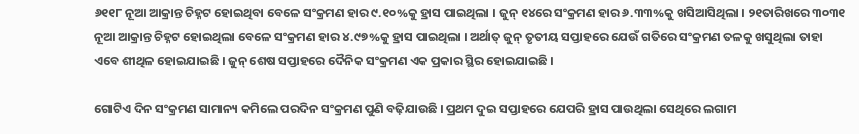୬୧୧୮ ନୂଆ ଆକ୍ରାନ୍ତ ଚିହ୍ନଟ ହୋଇଥିବା ବେଳେ ସଂକ୍ରମଣ ହାର ୯.୧୦%କୁ ହ୍ରାସ ପାଇଥିଲା । ଜୁନ୍ ୧୪ରେ ସଂକ୍ରମଣ ହାର ୬.୩୩%କୁ ଖସିଆସିଥିଲା । ୨୧ତାରିଖରେ ୩୦୩୧ ନୂଆ ଆକ୍ରାନ୍ତ ଚିହ୍ନଟ ହୋଇଥିଲା ବେଳେ ସଂକ୍ରମଣ ହାର ୪.୯୭%କୁ ହ୍ରାସ ପାଇଥିଲା । ଅର୍ଥାତ୍ ଜୁନ୍ ତୃତୀୟ ସପ୍ତାହରେ ଯେଉଁ ଗତିରେ ସଂକ୍ରମଣ ତଳକୁ ଖସୁଥିଲା ତାହା ଏବେ ଶୀଥିଳ ହୋଇଯାଇଛି । ଜୁନ୍ ଶେଷ ସପ୍ତାହରେ ଦୈନିକ ସଂକ୍ରମଣ ଏକ ପ୍ରକାର ସ୍ଥିର ହୋଇଯାଇଛି ।

ଗୋଟିଏ ଦିନ ସଂକ୍ରମଣ ସାମାନ୍ୟ କମିଲେ ପରଦିନ ସଂକ୍ରମଣ ପୁଣି ବଢ଼ିଯାଉଛି । ପ୍ରଥମ ଦୁଇ ସପ୍ତାହରେ ଯେପରି ହ୍ରାସ ପାଉଥିଲା ସେଥିରେ ଲଗାମ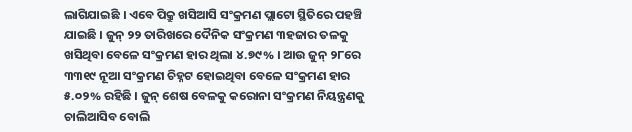ଲାଗିଯାଇଛି । ଏବେ ପିକ୍ରୁ ଖସିଆସି ସଂକ୍ରମଣ ପ୍ଲାଟୋ ସ୍ଥିତିରେ ପହଞ୍ଚି ଯାଇଛି । ଜୁନ୍ ୨୨ ତାରିଖରେ ଦୈନିକ ସଂକ୍ରମଣ ୩ହଜାର ତଳକୁ ଖସିଥିବା ବେଳେ ସଂକ୍ରମଣ ହାର ଥିଲା ୪.୭୯% । ଆଉ ଜୁନ୍ ୨୮ରେ ୩୩୧୯ ନୂଆ ସଂକ୍ରମଣ ଚିହ୍ନଟ ହୋଇଥିବା ବେଳେ ସଂକ୍ରମଣ ହାର ୫.୦୨% ରହିଛି । ଜୁନ୍ ଶେଷ ବେଳକୁ କରୋନା ସଂକ୍ରମଣ ନିୟନ୍ତ୍ରଣକୁ ଚାଲିଆସିବ ବୋଲି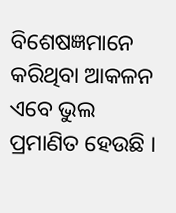ବିଶେଷଜ୍ଞମାନେ କରିଥିବା ଆକଳନ ଏବେ ଭୁଲ ପ୍ରମାଣିତ ହେଉଛି ।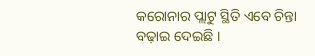କରୋନାର ପ୍ଲାଟୁ ସ୍ଥିତି ଏବେ ଚିନ୍ତା ବଢ଼ାଇ ଦେଇଛି ।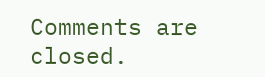Comments are closed.